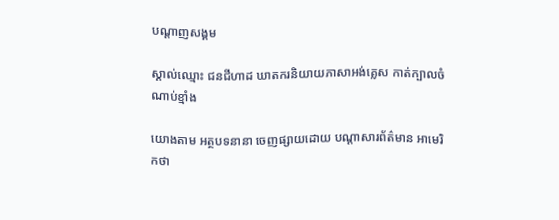បណ្តាញសង្គម

ស្គាល់ឈ្មោះ ជនជីហាដ ឃាតករនិយាយភាសាអង់គ្លេស កាត់ក្បាលចំណាប់ខ្មាំង

យោងតាម អត្ថបទនានា ចេញផ្សាយដោយ បណ្តាសារព័ត៌មាន អាមេរិកថា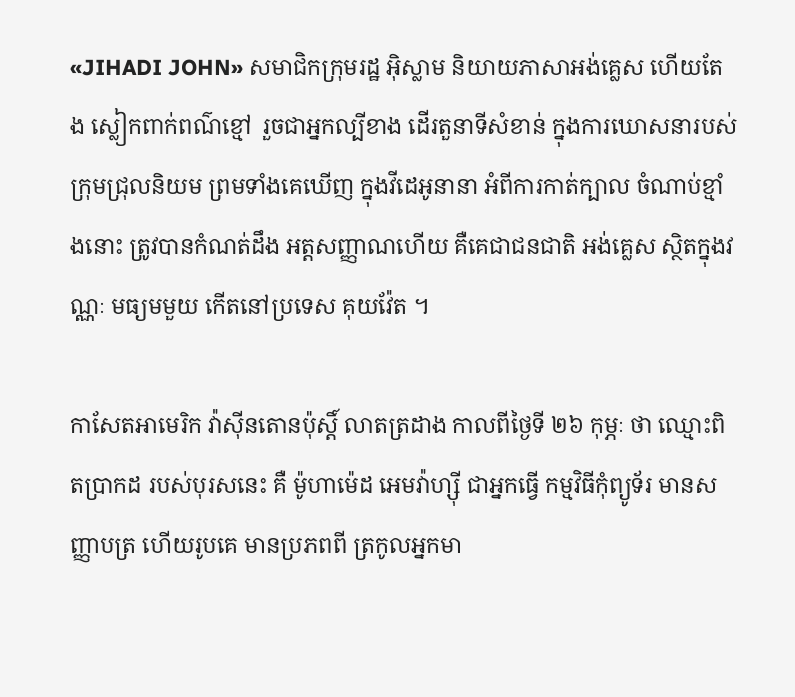«JIHADI JOHN» សមាជិកក្រុមរដ្ឋ អ៊ិស្លាម និយាយភាសាអង់គ្លេស ហើយតែង ស្លៀកពាក់ពណ៌ខ្មៅ រួចជាអ្នកល្បីខាង ដើរតួនាទីសំខាន់ ក្នុងការឃោសនារបស់ ក្រុមជ្រុលនិយម ព្រមទាំងគេឃើញ ក្នុងវីដេអូនានា អំពីការកាត់ក្បាល ចំណាប់ខ្មាំងនោះ ត្រូវបានកំណត់ដឹង អត្តសញ្ញាណហើយ គឺគេជាជនជាតិ អង់គ្លេស ស្ថិតក្នុងវណ្ណៈ មធ្យមមួយ កើតនៅប្រទេស គុយវ៉ែត ។

កាសែតអាមេរិក វ៉ាស៊ីនតោនប៉ុស្តិ៍ លាតត្រដាង កាលពីថ្ងៃទី ២៦ កុម្ភៈ ថា ឈ្មោះពិតប្រាកដ របស់បុរសនេះ គឺ ម៉ូហាម៉េដ អេមវ៉ាហ្ស៊ី ជាអ្នកធ្វើ កម្មវិធីកុំព្យូទ័រ មានសញ្ញាបត្រ ហើយរូបគេ មានប្រភពពី ត្រកូលអ្នកមា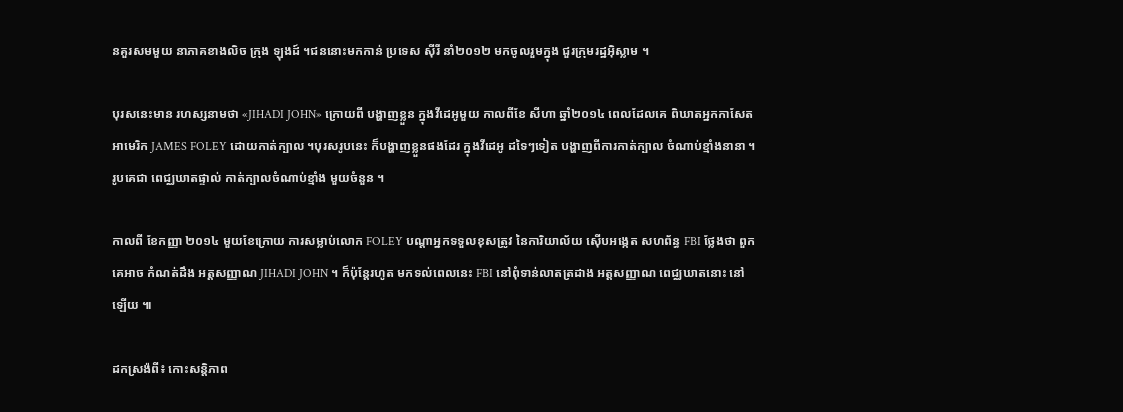នគួរសមមួយ នាភាគខាងលិច ក្រុង ឡុងដ៍ ។ជននោះមកកាន់ ប្រទេស ស៊ីរី នាំ២០១២ មកចូលរួមក្នុង ជួរក្រុមរដ្ឋអ៊ិស្លាម ។

បុរសនេះមាន រហស្សនាមថា «JIHADI JOHN» ក្រោយពី បង្ហាញខ្លួន ក្នុងវីដេអូមួយ កាលពីខែ សីហា ឆ្នាំ២០១៤ ពេលដែលគេ ពិឃាតអ្នកកាសែត អាមេរិក JAMES FOLEY ដោយកាត់ក្បាល ។បុរសរូបនេះ ក៏បង្ហាញខ្លួនផងដែរ ក្នុងវីដេអូ ដទៃៗទៀត បង្ហាញពីការកាត់ក្បាល ចំណាប់ខ្មាំងនានា ។ រូបគេជា ពេជ្ឈឃាតផ្ទាល់ កាត់ក្បាលចំណាប់ខ្មាំង មួយចំនួន ។

កាលពី ខែកញ្ញា ២០១៤ មួយខែក្រោយ ការសម្លាប់លោក FOLEY បណ្តាអ្នកទទួលខុសត្រូវ នៃការិយាល័យ ស៊ើបអង្កេត សហព័ន្ធ FBI ថ្លែងថា ពួកគេអាច កំណត់ដឹង អត្តសញ្ញាណ JIHADI JOHN ។ ក៏ប៉ុន្តែរហូត មកទល់ពេលនេះ FBI នៅពុំទាន់លាតត្រដាង អត្តសញ្ញាណ ពេជ្ឈឃាតនោះ នៅឡើយ ៕

ដកស្រង៉ពី៖ កោះសន្តិភាព